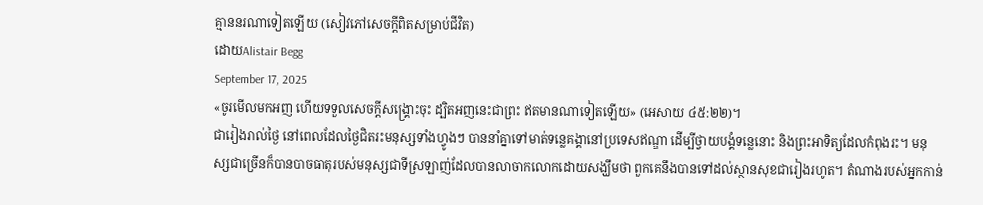គ្មាននរណាទៀតឡើយ (សៀវភៅសេចក្ដីពិតសម្រាប់ជីវិត)
ដោយAlistair Begg
September 17, 2025
«ចូរមើលមកអញ ហើយទទួលសេចក្តីសង្គ្រោះចុះ ដ្បិតអញនេះជាព្រះ ឥតមានណាទៀតឡើយ» (អេសាយ ៤៥:២២)។
ជារៀងរាល់ថ្ងៃ នៅពេលដែលថ្ងៃជិតរះមនុស្សទាំងហ្វូងៗ បាននាំគ្នាទៅមាត់ទន្លេគង្គានៅប្រទេសឥណ្ឌា ដើម្បីថ្វាយបង្គំទន្លេនោះ និងព្រះអាទិត្យដែលកំពុងរះ។ មនុស្សជាច្រើនក៏បានបាចធាតុរបស់មនុស្សជាទីស្រឡាញ់ដែលបានលាចាកលោកដោយសង្ឃឹមថា ពួកគេនឹងបានទៅដល់ស្ថានសុខជារៀងរហូត។ តំណាងរបស់អ្នកកាន់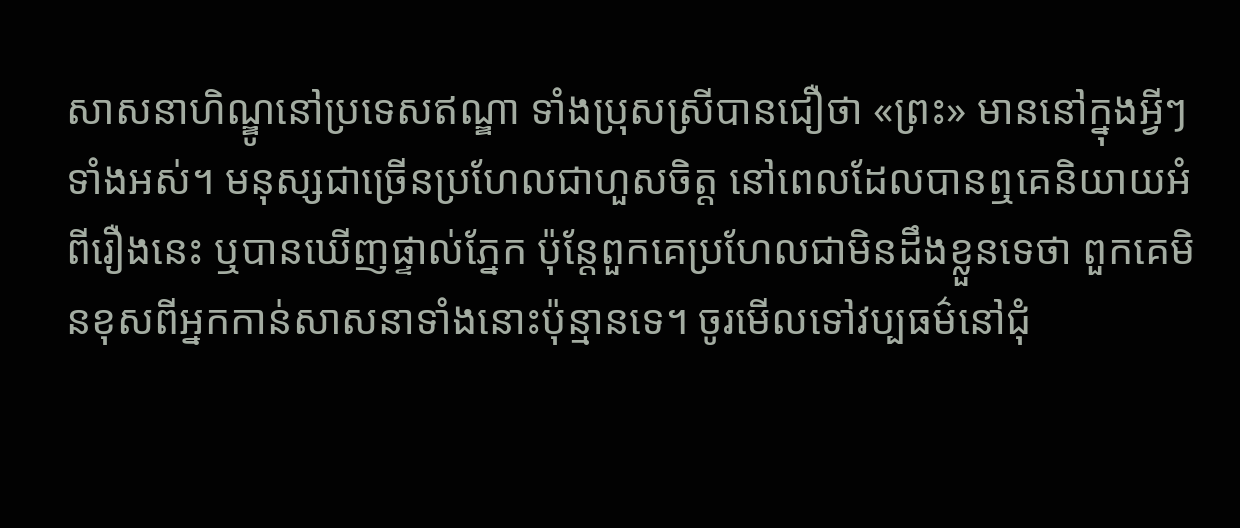សាសនាហិណ្ឌូនៅប្រទេសឥណ្ឌា ទាំងប្រុសស្រីបានជឿថា «ព្រះ» មាននៅក្នុងអ្វីៗទាំងអស់។ មនុស្សជាច្រើនប្រហែលជាហួសចិត្ត នៅពេលដែលបានឮគេនិយាយអំពីរឿងនេះ ឬបានឃើញផ្ទាល់ភ្នែក ប៉ុន្តែពួកគេប្រហែលជាមិនដឹងខ្លួនទេថា ពួកគេមិនខុសពីអ្នកកាន់សាសនាទាំងនោះប៉ុន្មានទេ។ ចូរមើលទៅវប្បធម៌នៅជុំ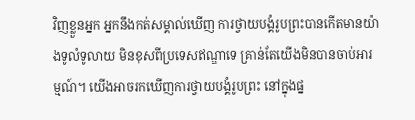វិញខ្លួនអ្នក អ្នកនឹងកត់សម្គាល់ឃើញ ការថ្វាយបង្គំរូបព្រះបានកើតមានយ៉ាងទូលំទូលាយ មិនខុសពីប្រទេសឥណ្ឌាទេ គ្រាន់តែយើងមិនបានចាប់អារម្មណ៍។ យើងអាចរកឃើញការថ្វាយបង្គំរូបព្រះ នៅក្នុងផ្ន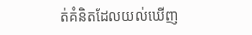ត់គំនិតដែលយល់ឃើញ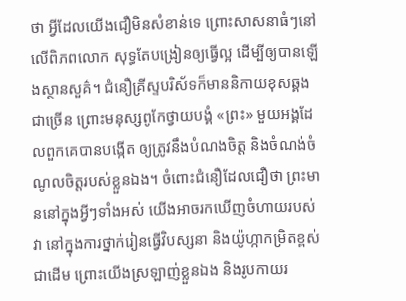ថា អ្វីដែលយើងជឿមិនសំខាន់ទេ ព្រោះសាសនាធំៗនៅលើពិភពលោក សុទ្ធតែបង្រៀនឲ្យធ្វើល្អ ដើម្បីឲ្យបានឡើងស្ថានសួគ៌។ ជំនឿគ្រីស្ទបរិស័ទក៏មាននិកាយខុសឆ្គងជាច្រើន ព្រោះមនុស្សពូកែថ្វាយបង្គំ «ព្រះ» មួយអង្គដែលពួកគេបានបង្កើត ឲ្យត្រូវនឹងបំណងចិត្ត និងចំណង់ចំណូលចិត្តរបស់ខ្លួនឯង។ ចំពោះជំនឿដែលជឿថា ព្រះមាននៅក្នុងអ្វីៗទាំងអស់ យើងអាចរកឃើញចំហាយរបស់វា នៅក្នុងការថ្នាក់រៀនធ្វើវិបស្សនា និងយ៉ូហ្កាកម្រិតខ្ពស់ជាដើម ព្រោះយើងស្រឡាញ់ខ្លួនឯង និងរូបកាយរ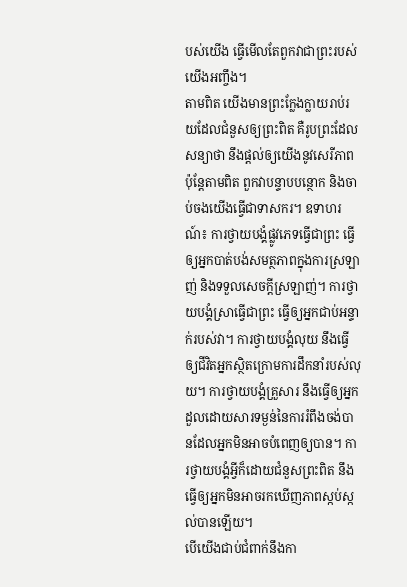បស់យើង ធ្វើមើលតែពួកវាជាព្រះរបស់យើងអញ្ចឹង។
តាមពិត យើងមានព្រះក្លែងក្លាយរាប់រយដែលជំនួសឲ្យព្រះពិត គឺរូបព្រះដែលសន្យាថា នឹងផ្តល់ឲ្យយើងនូវសេរីភាព ប៉ុន្តែតាមពិត ពួកវាបន្ទាបបន្ថោក និងចាប់ចងយើងធ្វើជាទាសករ។ ឧទាហរណ៍៖ ការថ្វាយបង្គំផ្លូវភេទធ្វើជាព្រះ ធ្វើឲ្យអ្នកបាត់បង់សមត្ថភាពក្នុងការស្រឡាញ់ និងទទួលសេចក្តីស្រឡាញ់។ ការថ្វាយបង្គំស្រាធ្វើជាព្រះ ធ្វើឲ្យអ្នកជាប់អន្ទាក់របស់វា។ ការថ្វាយបង្គំលុយ នឹងធ្វើឲ្យជីវិតអ្នកស្ថិតក្រោមការដឹកនាំរបស់លុយ។ ការថ្វាយបង្គំគ្រួសារ នឹងធ្វើឲ្យអ្នកដួលដោយសារទម្ងន់នៃការរំពឹងចង់បានដែលអ្នកមិនអាចបំពេញឲ្យបាន។ ការថ្វាយបង្គំអ្វីក៏ដោយជំនួសព្រះពិត នឹងធ្វើឲ្យអ្នកមិនអាចរកឃើញភាពស្កប់ស្កល់បានឡើយ។
បើយើងជាប់ជំពាក់នឹងកា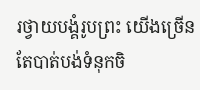រថ្វាយបង្គំរូបព្រះ យើងច្រើនតែបាត់បង់ទំនុកចិ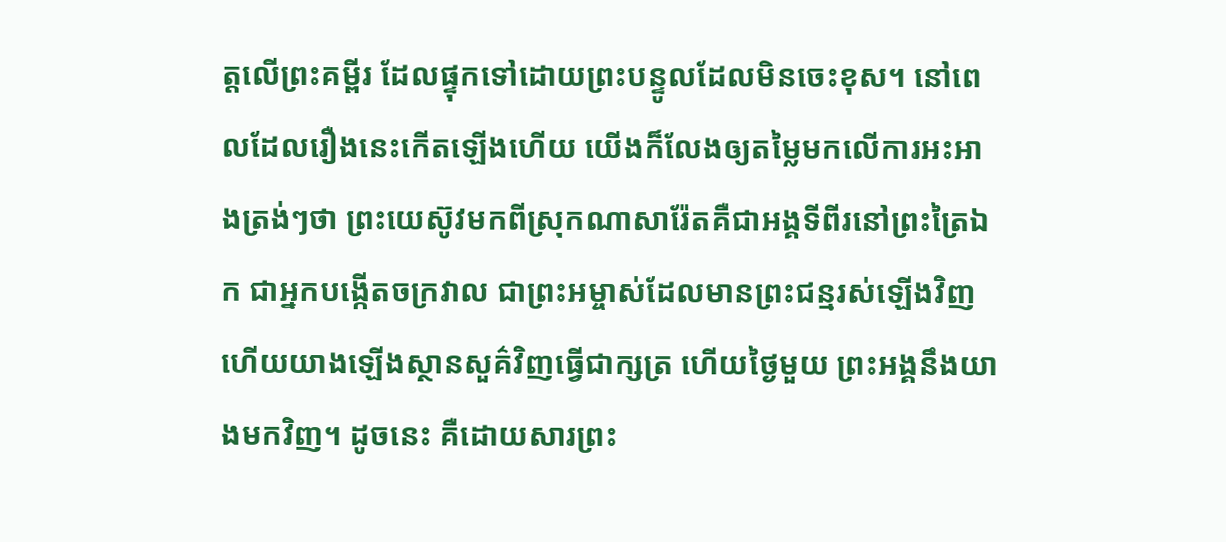ត្តលើព្រះគម្ពីរ ដែលផ្ទុកទៅដោយព្រះបន្ទូលដែលមិនចេះខុស។ នៅពេលដែលរឿងនេះកើតឡើងហើយ យើងក៏លែងឲ្យតម្លៃមកលើការអះអាងត្រង់ៗថា ព្រះយេស៊ូវមកពីស្រុកណាសារ៉ែតគឺជាអង្គទីពីរនៅព្រះត្រៃឯក ជាអ្នកបង្កើតចក្រវាល ជាព្រះអម្ចាស់ដែលមានព្រះជន្មរស់ឡើងវិញ ហើយយាងឡើងស្ថានសួគ៌វិញធ្វើជាក្សត្រ ហើយថ្ងៃមួយ ព្រះអង្គនឹងយាងមកវិញ។ ដូចនេះ គឺដោយសារព្រះ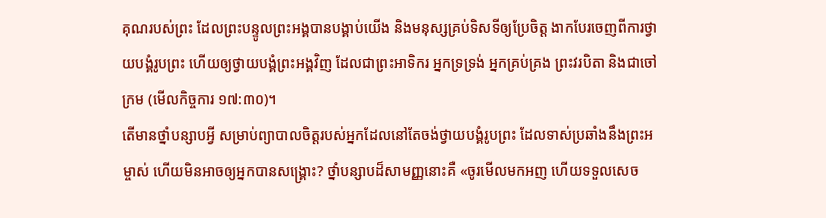គុណរបស់ព្រះ ដែលព្រះបន្ទូលព្រះអង្គបានបង្គាប់យើង និងមនុស្សគ្រប់ទិសទីឲ្យប្រែចិត្ត ងាកបែរចេញពីការថ្វាយបង្គំរូបព្រះ ហើយឲ្យថ្វាយបង្គំព្រះអង្គវិញ ដែលជាព្រះអាទិករ អ្នកទ្រទ្រង់ អ្នកគ្រប់គ្រង ព្រះវរបិតា និងជាចៅក្រម (មើលកិច្ចការ ១៧:៣០)។
តើមានថ្នាំបន្សាបអ្វី សម្រាប់ព្យាបាលចិត្តរបស់អ្នកដែលនៅតែចង់ថ្វាយបង្គំរូបព្រះ ដែលទាស់ប្រឆាំងនឹងព្រះអម្ចាស់ ហើយមិនអាចឲ្យអ្នកបានសង្គ្រោះ? ថ្នាំបន្សាបដ៏សាមញ្ញនោះគឺ «ចូរមើលមកអញ ហើយទទួលសេច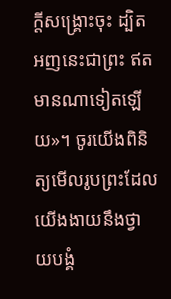ក្តីសង្គ្រោះចុះ ដ្បិតអញនេះជាព្រះ ឥតមានណាទៀតឡើយ»។ ចូរយើងពិនិត្យមើលរូបព្រះដែលយើងងាយនឹងថ្វាយបង្គំ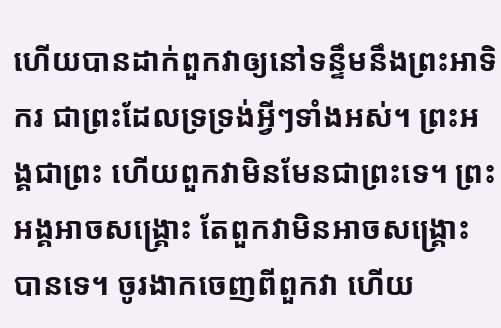ហើយបានដាក់ពួកវាឲ្យនៅទន្ទឹមនឹងព្រះអាទិករ ជាព្រះដែលទ្រទ្រង់អ្វីៗទាំងអស់។ ព្រះអង្គជាព្រះ ហើយពួកវាមិនមែនជាព្រះទេ។ ព្រះអង្គអាចសង្គ្រោះ តែពួកវាមិនអាចសង្គ្រោះបានទេ។ ចូរងាកចេញពីពួកវា ហើយ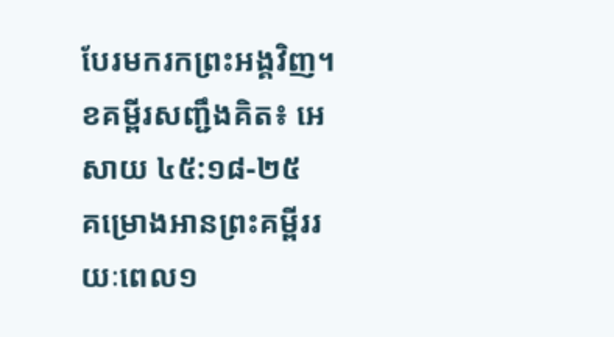បែរមករកព្រះអង្គវិញ។
ខគម្ពីរសញ្ជឹងគិត៖ អេសាយ ៤៥:១៨-២៥
គម្រោងអានព្រះគម្ពីររយៈពេល១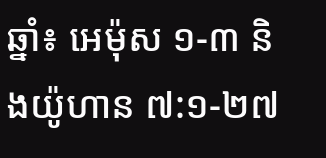ឆ្នាំ៖ អេម៉ុស ១-៣ និងយ៉ូហាន ៧:១-២៧